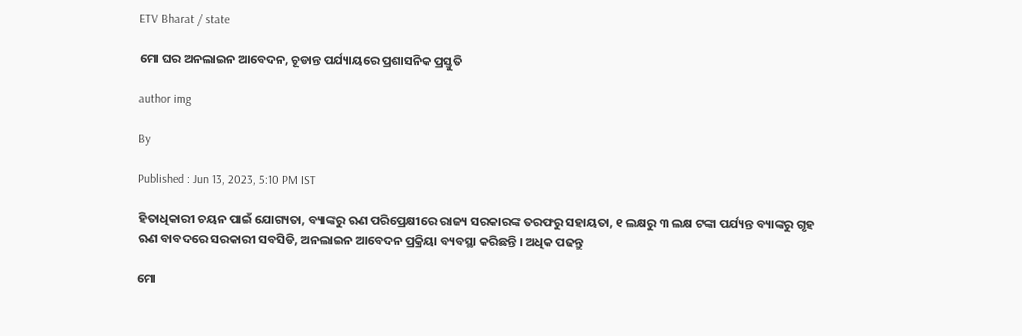ETV Bharat / state

ମୋ ଘର ଅନଲାଇନ ଆବେଦନ, ଚୂଡାନ୍ତ ପର୍ଯ୍ୟାୟରେ ପ୍ରଶାସନିକ ପ୍ରସ୍ତୁତି

author img

By

Published : Jun 13, 2023, 5:10 PM IST

ହିତାଧିକାରୀ ଚୟନ ପାଇଁ ଯୋଗ୍ୟତା, ବ୍ୟାଙ୍କରୁ ଋଣ ପରିପ୍ରେକ୍ଷୀରେ ରାଜ୍ୟ ସରକାରଙ୍କ ତରଫରୁ ସହାୟତା, ୧ ଲକ୍ଷରୁ ୩ ଲକ୍ଷ ଟଙ୍କା ପର୍ଯ୍ୟନ୍ତ ବ୍ୟାଙ୍କରୁ ଗୃହ ଋଣ ବାବଦରେ ସରକାରୀ ସବସିଡି, ଅନଲାଇନ ଆବେଦନ ପ୍ରକ୍ରିୟା ବ୍ୟବସ୍ଥା କରିଛନ୍ତି । ଅଧିକ ପଢନ୍ତୁ

ମୋ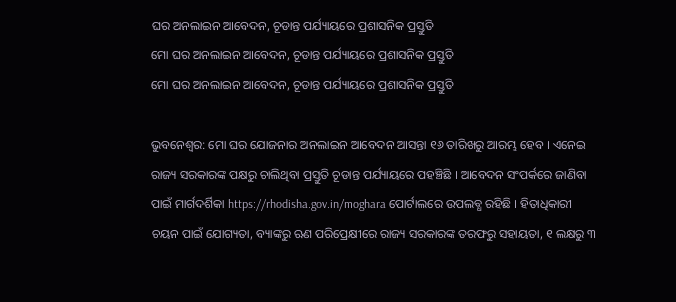ଘର ଅନଲାଇନ ଆବେଦନ, ଚୂଡାନ୍ତ ପର୍ଯ୍ୟାୟରେ ପ୍ରଶାସନିକ ପ୍ରସ୍ତୁତି
ମୋ ଘର ଅନଲାଇନ ଆବେଦନ, ଚୂଡାନ୍ତ ପର୍ଯ୍ୟାୟରେ ପ୍ରଶାସନିକ ପ୍ରସ୍ତୁତି
ମୋ ଘର ଅନଲାଇନ ଆବେଦନ, ଚୂଡାନ୍ତ ପର୍ଯ୍ୟାୟରେ ପ୍ରଶାସନିକ ପ୍ରସ୍ତୁତି

ଭୁବନେଶ୍ବର: ମୋ ଘର ଯୋଜନାର ଅନଲାଇନ ଆବେଦନ ଆସନ୍ତା ୧୬ ତାରିଖରୁ ଆରମ୍ଭ ହେବ । ଏନେଇ ରାଜ୍ୟ ସରକାରଙ୍କ ପକ୍ଷରୁ ଚାଲିଥିବା ପ୍ରସ୍ତୁତି ଚୂଡାନ୍ତ ପର୍ଯ୍ୟାୟରେ ପହଞ୍ଚିଛି । ଆବେଦନ ସଂପର୍କରେ ଜାଣିବା ପାଇଁ ମାର୍ଗଦର୍ଶିକା https://rhodisha.gov.in/moghara ପୋର୍ଟାଲରେ ଉପଲବ୍ଧ ରହିଛି । ହିତାଧିକାରୀ ଚୟନ ପାଇଁ ଯୋଗ୍ୟତା, ବ୍ୟାଙ୍କରୁ ଋଣ ପରିପ୍ରେକ୍ଷୀରେ ରାଜ୍ୟ ସରକାରଙ୍କ ତରଫରୁ ସହାୟତା, ୧ ଲକ୍ଷରୁ ୩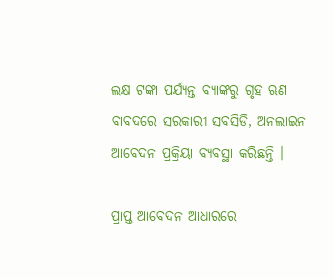ଲକ୍ଷ ଟଙ୍କା ପର୍ଯ୍ୟନ୍ତ ବ୍ୟାଙ୍କରୁ ଗୃହ ଋଣ ବାବଦରେ ସରକାରୀ ସବସିଡି, ଅନଲାଇନ ଆବେଦନ ପ୍ରକ୍ରିୟା ବ୍ୟବସ୍ଥା କରିଛନ୍ତି ।

ପ୍ରାପ୍ତ ଆବେଦନ ଆଧାରରେ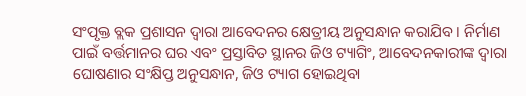ସଂପୃକ୍ତ ବ୍ଲକ ପ୍ରଶାସନ ଦ୍ବାରା ଆବେଦନର କ୍ଷେତ୍ରୀୟ ଅନୁସନ୍ଧାନ କରାଯିବ । ନିର୍ମାଣ ପାଇଁ ବର୍ତ୍ତମାନର ଘର ଏବଂ ପ୍ରସ୍ତାବିତ ସ୍ଥାନର ଜିଓ ଟ୍ୟାଗିଂ, ଆବେଦନକାରୀଙ୍କ ଦ୍ବାରା ଘୋଷଣାର ସଂକ୍ଷିପ୍ତ ଅନୁସନ୍ଧାନ, ଜିଓ ଟ୍ୟାଗ ହୋଇଥିବା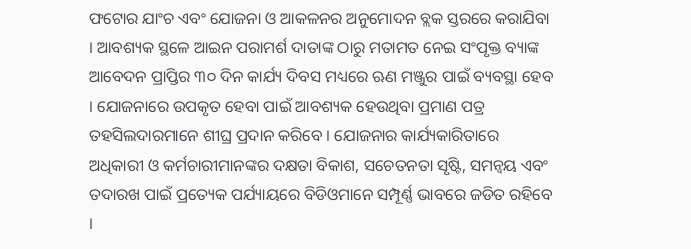ଫଟୋର ଯାଂଚ ଏବଂ ଯୋଜନା ଓ ଆକଳନର ଅନୁମୋଦନ ବ୍ଲକ ସ୍ତରରେ କରାଯିବା । ଆବଶ୍ୟକ ସ୍ଥଳେ ଆଇନ ପରାମର୍ଶ ଦାତାଙ୍କ ଠାରୁ ମତାମତ ନେଇ ସଂପୃକ୍ତ ବ୍ୟାଙ୍କ ଆବେଦନ ପ୍ରାପ୍ତିର ୩୦ ଦିନ କାର୍ଯ୍ୟ ଦିବସ ମଧ୍ୟରେ ଋଣ ମଞ୍ଜୁର ପାଇଁ ବ୍ୟବସ୍ଥା ହେବ । ଯୋଜନାରେ ଉପକୃତ ହେବା ପାଇଁ ଆବଶ୍ୟକ ହେଉଥିବା ପ୍ରମାଣ ପତ୍ର ତହସିଲଦାରମାନେ ଶୀଘ୍ର ପ୍ରଦାନ କରିବେ । ଯୋଜନାର କାର୍ଯ୍ୟକାରିତାରେ ଅଧିକାରୀ ଓ କର୍ମଚାରୀମାନଙ୍କର ଦକ୍ଷତା ବିକାଶ, ସଚେତନତା ସୃଷ୍ଟି, ସମନ୍ବୟ ଏବଂ ତଦାରଖ ପାଇଁ ପ୍ରତ୍ୟେକ ପର୍ଯ୍ୟାୟରେ ବିଡିଓମାନେ ସମ୍ପୂର୍ଣ୍ଣ ଭାବରେ ଜଡିତ ରହିବେ ।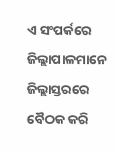ଏ ସଂପର୍କରେ ଜିଲ୍ଲାପାଳମାନେ ଜିଲ୍ଲାସ୍ତରରେ ବୈଠକ କରି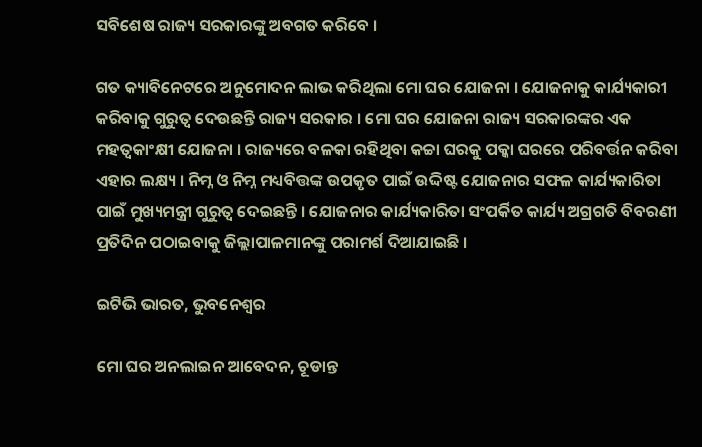ସବିଶେଷ ରାଜ୍ୟ ସରକାରଙ୍କୁ ଅବଗତ କରିବେ ।

ଗତ କ୍ୟାବିନେଟରେ ଅନୁମୋଦନ ଲାଭ କରିଥିଲା ମୋ ଘର ଯୋଜନା । ଯୋଜନାକୁ କାର୍ଯ୍ୟକାରୀ କରିବାକୁ ଗୁରୁତ୍ବ ଦେଉଛନ୍ତି ରାଜ୍ୟ ସରକାର । ମୋ ଘର ଯୋଜନା ରାଜ୍ୟ ସରକାରଙ୍କର ଏକ ମହତ୍ବକାଂକ୍ଷୀ ଯୋଜନା । ରାଜ୍ୟରେ ବଳକା ରହିଥିବା କଚ୍ଚା ଘରକୁ ପକ୍କା ଘରରେ ପରିବର୍ତ୍ତନ କରିବା ଏହାର ଲକ୍ଷ୍ୟ । ନିମ୍ନ ଓ ନିମ୍ନ ମଧ୍ୟବିତ୍ତଙ୍କ ଉପକୃତ ପାଇଁ ଉଦ୍ଦିଷ୍ଟ ଯୋଜନାର ସଫଳ କାର୍ଯ୍ୟକାରିତା ପାଇଁ ମୁଖ୍ୟମନ୍ତ୍ରୀ ଗୁରୁତ୍ବ ଦେଇଛନ୍ତି । ଯୋଜନାର କାର୍ଯ୍ୟକାରିତା ସଂପର୍କିତ କାର୍ଯ୍ୟ ଅଗ୍ରଗତି ବିବରଣୀ ପ୍ରତିଦିନ ପଠାଇବାକୁ ଜିଲ୍ଲାପାଳମାନଙ୍କୁ ପରାମର୍ଶ ଦିଆଯାଇଛି ।

ଇଟିଭି ଭାରତ, ଭୁବନେଶ୍ବର

ମୋ ଘର ଅନଲାଇନ ଆବେଦନ, ଚୂଡାନ୍ତ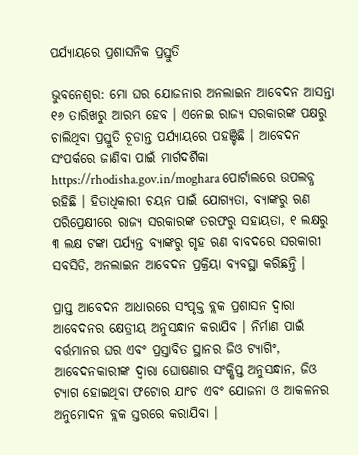ପର୍ଯ୍ୟାୟରେ ପ୍ରଶାସନିକ ପ୍ରସ୍ତୁତି

ଭୁବନେଶ୍ବର: ମୋ ଘର ଯୋଜନାର ଅନଲାଇନ ଆବେଦନ ଆସନ୍ତା ୧୬ ତାରିଖରୁ ଆରମ୍ଭ ହେବ । ଏନେଇ ରାଜ୍ୟ ସରକାରଙ୍କ ପକ୍ଷରୁ ଚାଲିଥିବା ପ୍ରସ୍ତୁତି ଚୂଡାନ୍ତ ପର୍ଯ୍ୟାୟରେ ପହଞ୍ଚିଛି । ଆବେଦନ ସଂପର୍କରେ ଜାଣିବା ପାଇଁ ମାର୍ଗଦର୍ଶିକା https://rhodisha.gov.in/moghara ପୋର୍ଟାଲରେ ଉପଲବ୍ଧ ରହିଛି । ହିତାଧିକାରୀ ଚୟନ ପାଇଁ ଯୋଗ୍ୟତା, ବ୍ୟାଙ୍କରୁ ଋଣ ପରିପ୍ରେକ୍ଷୀରେ ରାଜ୍ୟ ସରକାରଙ୍କ ତରଫରୁ ସହାୟତା, ୧ ଲକ୍ଷରୁ ୩ ଲକ୍ଷ ଟଙ୍କା ପର୍ଯ୍ୟନ୍ତ ବ୍ୟାଙ୍କରୁ ଗୃହ ଋଣ ବାବଦରେ ସରକାରୀ ସବସିଡି, ଅନଲାଇନ ଆବେଦନ ପ୍ରକ୍ରିୟା ବ୍ୟବସ୍ଥା କରିଛନ୍ତି ।

ପ୍ରାପ୍ତ ଆବେଦନ ଆଧାରରେ ସଂପୃକ୍ତ ବ୍ଲକ ପ୍ରଶାସନ ଦ୍ବାରା ଆବେଦନର କ୍ଷେତ୍ରୀୟ ଅନୁସନ୍ଧାନ କରାଯିବ । ନିର୍ମାଣ ପାଇଁ ବର୍ତ୍ତମାନର ଘର ଏବଂ ପ୍ରସ୍ତାବିତ ସ୍ଥାନର ଜିଓ ଟ୍ୟାଗିଂ, ଆବେଦନକାରୀଙ୍କ ଦ୍ବାରା ଘୋଷଣାର ସଂକ୍ଷିପ୍ତ ଅନୁସନ୍ଧାନ, ଜିଓ ଟ୍ୟାଗ ହୋଇଥିବା ଫଟୋର ଯାଂଚ ଏବଂ ଯୋଜନା ଓ ଆକଳନର ଅନୁମୋଦନ ବ୍ଲକ ସ୍ତରରେ କରାଯିବା ।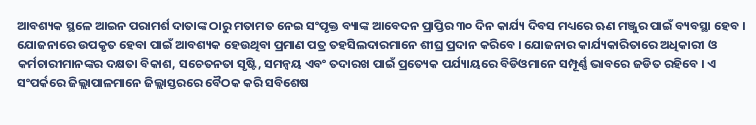ଆବଶ୍ୟକ ସ୍ଥଳେ ଆଇନ ପରାମର୍ଶ ଦାତାଙ୍କ ଠାରୁ ମତାମତ ନେଇ ସଂପୃକ୍ତ ବ୍ୟାଙ୍କ ଆବେଦନ ପ୍ରାପ୍ତିର ୩୦ ଦିନ କାର୍ଯ୍ୟ ଦିବସ ମଧ୍ୟରେ ଋଣ ମଞ୍ଜୁର ପାଇଁ ବ୍ୟବସ୍ଥା ହେବ । ଯୋଜନାରେ ଉପକୃତ ହେବା ପାଇଁ ଆବଶ୍ୟକ ହେଉଥିବା ପ୍ରମାଣ ପତ୍ର ତହସିଲଦାରମାନେ ଶୀଘ୍ର ପ୍ରଦାନ କରିବେ । ଯୋଜନାର କାର୍ଯ୍ୟକାରିତାରେ ଅଧିକାରୀ ଓ କର୍ମଚାରୀମାନଙ୍କର ଦକ୍ଷତା ବିକାଶ, ସଚେତନତା ସୃଷ୍ଟି, ସମନ୍ବୟ ଏବଂ ତଦାରଖ ପାଇଁ ପ୍ରତ୍ୟେକ ପର୍ଯ୍ୟାୟରେ ବିଡିଓମାନେ ସମ୍ପୂର୍ଣ୍ଣ ଭାବରେ ଜଡିତ ରହିବେ । ଏ ସଂପର୍କରେ ଜିଲ୍ଲାପାଳମାନେ ଜିଲ୍ଲାସ୍ତରରେ ବୈଠକ କରି ସବିଶେଷ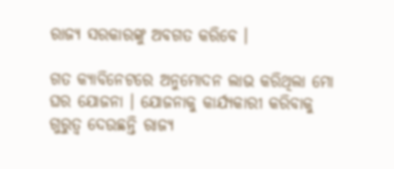ରାଜ୍ୟ ସରକାରଙ୍କୁ ଅବଗତ କରିବେ ।

ଗତ କ୍ୟାବିନେଟରେ ଅନୁମୋଦନ ଲାଭ କରିଥିଲା ମୋ ଘର ଯୋଜନା । ଯୋଜନାକୁ କାର୍ଯ୍ୟକାରୀ କରିବାକୁ ଗୁରୁତ୍ବ ଦେଉଛନ୍ତି ରାଜ୍ୟ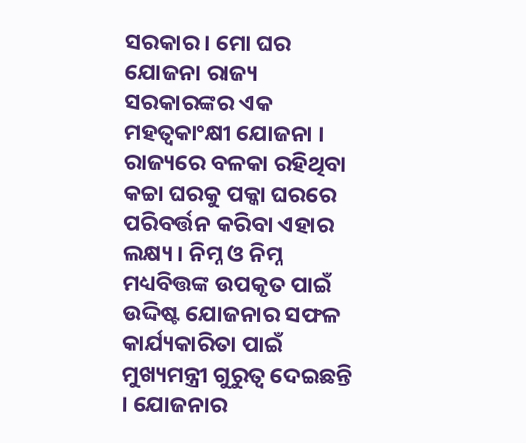ସରକାର । ମୋ ଘର ଯୋଜନା ରାଜ୍ୟ ସରକାରଙ୍କର ଏକ ମହତ୍ବକାଂକ୍ଷୀ ଯୋଜନା । ରାଜ୍ୟରେ ବଳକା ରହିଥିବା କଚ୍ଚା ଘରକୁ ପକ୍କା ଘରରେ ପରିବର୍ତ୍ତନ କରିବା ଏହାର ଲକ୍ଷ୍ୟ । ନିମ୍ନ ଓ ନିମ୍ନ ମଧ୍ୟବିତ୍ତଙ୍କ ଉପକୃତ ପାଇଁ ଉଦ୍ଦିଷ୍ଟ ଯୋଜନାର ସଫଳ କାର୍ଯ୍ୟକାରିତା ପାଇଁ ମୁଖ୍ୟମନ୍ତ୍ରୀ ଗୁରୁତ୍ବ ଦେଇଛନ୍ତି । ଯୋଜନାର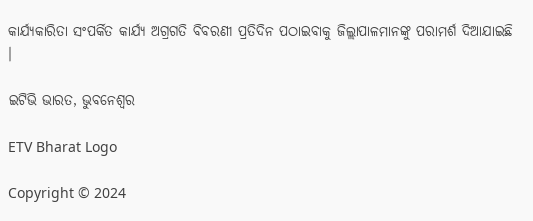କାର୍ଯ୍ୟକାରିତା ସଂପର୍କିତ କାର୍ଯ୍ୟ ଅଗ୍ରଗତି ବିବରଣୀ ପ୍ରତିଦିନ ପଠାଇବାକୁ ଜିଲ୍ଲାପାଳମାନଙ୍କୁ ପରାମର୍ଶ ଦିଆଯାଇଛି ।

ଇଟିଭି ଭାରତ, ଭୁବନେଶ୍ବର

ETV Bharat Logo

Copyright © 2024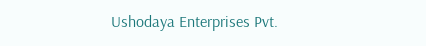Ushodaya Enterprises Pvt.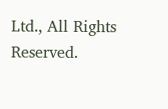Ltd., All Rights Reserved.